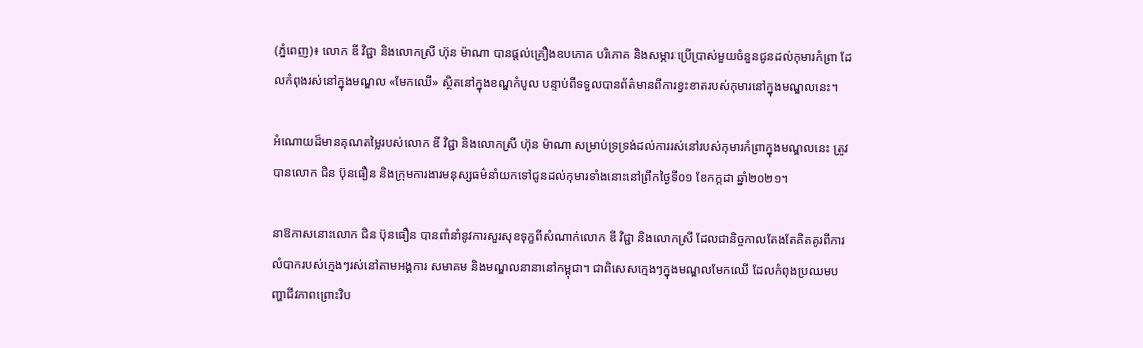(ភ្នំពេញ)៖ លោក ឌី វិជ្ជា និងលោកស្រី ហ៊ុន ម៉ាណា បានផ្តល់គ្រឿងឧបភោគ បរិភោគ និងសម្ភារៈប្រើប្រាស់មួយចំនួនជូនដល់កុមារកំព្រា ដែលកំពុងរស់នៅក្នុងមណ្ឌល «មែកឈើ» ស្ថិតនៅក្នុងខណ្ឌកំបូល បន្ទាប់ពីទទួលបានព័ត៌មានពីការខ្វះខាតរបស់កុមារនៅក្នុងមណ្ឌលនេះ។

អំណោយដ៏មានគុណតម្លៃរបស់លោក ឌី វិជ្ជា និងលោកស្រី ហ៊ុន ម៉ាណា សម្រាប់ទ្រទ្រង់ដល់ការរស់នៅរបស់កុមារកំព្រាក្នុងមណ្ឌលនេះ ត្រូវបានលោក ជិន ប៊ុនធឿន និងក្រុមការងារមនុស្សធម៌នាំយកទៅជូនដល់កុមារទាំងនោះនៅព្រឹកថ្ងៃទី០១ ខែកក្កដា ឆ្នាំ២០២១។

នាឱកាសនោះលោក ជិន ប៊ុនធឿន បានពាំនាំនូវការសួរសុខទុក្ខពីសំណាក់លោក ឌី វិជ្ជា និងលោកស្រី ដែលជានិច្ចកាលតែងតែគិតគូរពីការលំបាករបស់ក្មេងៗរស់នៅតាមអង្គការ សមាគម និងមណ្ឌលនានានៅកម្ពុជា។ ជាពិសេសក្មេងៗក្នុងមណ្ឌលមែកឈើ ដែលកំពុងប្រឈមបញ្ហាជីវភាពព្រោះវិប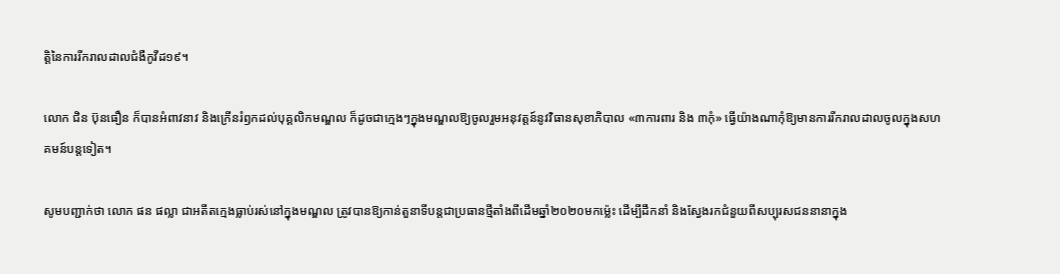ត្តិនៃការរីករាលដាលជំងឺកូវីដ១៩។

លោក ជិន ប៊ុនធឿន ក៏បានអំពាវនាវ និងក្រើនរំឭកដល់បុគ្គលិកមណ្ឌល ក៏ដូចជាក្មេងៗក្នុងមណ្ឌលឱ្យចូលរួមអនុវត្តន៍នូវវិធានសុខាភិបាល «៣ការពារ និង ៣កុំ» ធ្វើយ៉ាងណាកុំឱ្យមានការរីករាលដាលចូលក្នុងសហគមន៍បន្តទៀត។

សូមបញ្ជាក់ថា លោក ផន ផល្លា ជាអតីតក្មេងធ្លាប់រស់នៅក្នុងមណ្ឌល ត្រូវបានឱ្យកាន់តួនាទីបន្តជាប្រធានថ្មីតាំងពីដើមឆ្នាំ២០២០មកម្ល៉េះ ដេីម្បីដឹកនាំ និងស្វែងរកជំនួយពីសប្បុរសជននានាក្នុង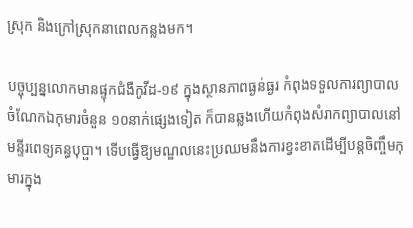ស្រុក និងក្រៅស្រុកនាពេលកន្លងមក។

បច្ចុប្បន្នលោកមានផ្ទុកជំងឺកូវីដ-១៩ ក្នុងស្ថានភាពធ្ងន់ធ្ងរ កំពុងទទួលការព្យាបាល ចំណែកឯកុមារចំនួន ១០នាក់ផ្សេងទៀត ក៏បានឆ្លងហើយកំពុងសំរាកព្យាបាលនៅមន្ទីរពេទ្យគន្ធបុប្ផា។ ទើបធ្វើឱ្យមណ្ឌលនេះប្រឈមនឹងការខ្វះខាតដើម្បីបន្តចិញ្ចឹមកុមារក្នុង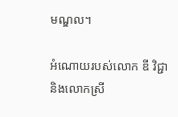មណ្ឌល។

អំណោយរបស់លោក ឌី វិជ្ជា និងលោកស្រី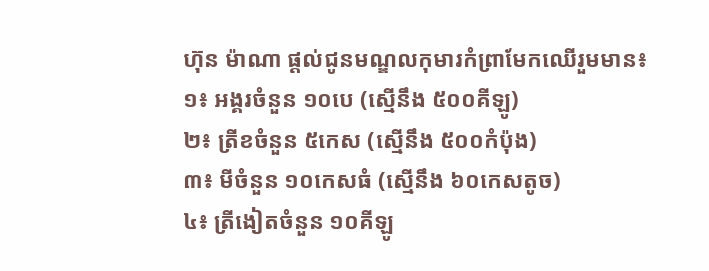ហ៊ុន ម៉ាណា ផ្តល់ជូនមណ្ឌលកុមារកំព្រាមែកឈើរួមមាន៖
១៖ អង្គរចំនួន ១០បេ (ស្មើនឹង ៥០០គីឡូ)
២៖ ត្រីខចំនួន ៥កេស (ស្មើនឹង ៥០០កំប៉ុង)
៣៖ មីចំនួន ១០កេសធំ (ស្មើនឹង ៦០កេសតូច)
៤៖ ត្រីងៀតចំនួន ១០គីឡូ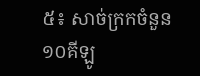៥៖ សាច់ក្រកចំនួន ១០គីឡូ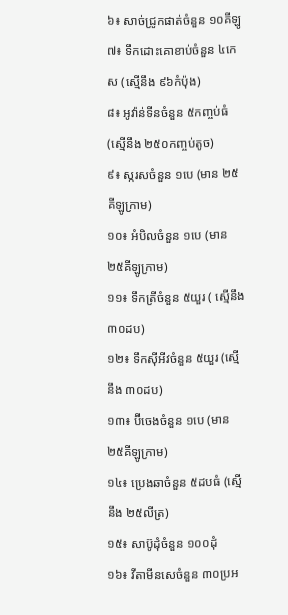៦៖ សាច់ជ្រូកផាត់ចំនួន ១០គីឡូ
៧៖ ទឹកដោះគោខាប់ចំនួន ៤កេស (ស្មើនឹង ៩៦កំប៉ុង)
៨៖ អូវ៉ាន់ទីនចំនួន ៥កញ្ចប់ធំ (ស្មើនឹង ២៥០កញ្ចប់តូច)
៩៖ ស្ករសចំនួន ១បេ (មាន ២៥គីឡូក្រាម)
១០៖ អំបិលចំនួន ១បេ (មាន ២៥គីឡូក្រាម)
១១៖ ទឹកត្រីចំនួន ៥យួរ ( ស្មើនឹង ៣០ដប)
១២៖ ទឹកស៊ីអីវចំនួន ៥យួរ (ស្មើនឹង ៣០ដប)
១៣៖ ប៊ីចេងចំនួន ១បេ (មាន ២៥គីឡូក្រាម)
១៤៖ ប្រេងឆាចំនួន ៥ដបធំ (ស្មើនឹង ២៥លីត្រ)
១៥៖ សាប៊ូដុំចំនួន ១០០ដុំ
១៦៖ វីតាមីនសេចំនួន ៣០ប្រអ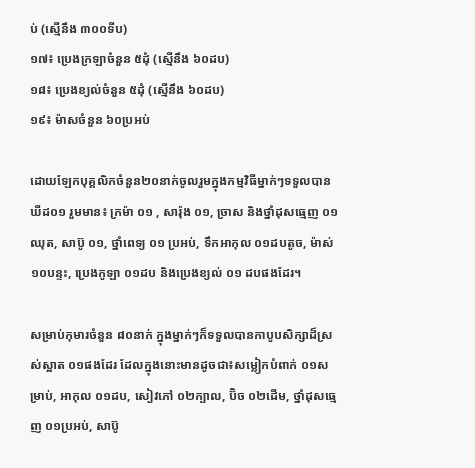ប់ (ស្មើនឹង ៣០០ទីប)
១៧៖ ប្រេងក្រឡាចំនួន ៥ដុំ (ស្មើនឹង ៦០ដប)
១៨៖ ប្រេងខ្យល់ចំនួន ៥ដុំ (ស្មើនឹង ៦០ដប)
១៩៖ ម៉ាសចំនួន ៦០ប្រអប់

ដោយឡែកបុគ្គលិកចំនួន២០នាក់ចូលរួមក្នុងកម្មវិធីម្នាក់ៗទទួលបានឃីដ០១ រួមមាន៖ ក្រម៉ា ០១ , សារ៉ុង ០១, ច្រាស និងថ្នាំដុសធ្មេញ ០១ឈុត, សាប៊ូ ០១, ថ្នាំពេទ្យ ០១ ប្រអប់, ទឹកអាកុល ០១ដបតូច, ម៉ាស់ ១០បន្ទះ, ប្រេងកូឡា ០១ដប និងប្រេងខ្យល់ ០១ ដបផងដែរ។

សម្រាប់កុមារចំនួន ៨០នាក់ ក្នុងម្នាក់ៗក៏ទទួលបានកាបូបសិក្សាដ៏ស្រស់ស្អាត ០១ផងដែរ ដែលក្នុងនោះមានដូចជា៖សម្លៀកបំពាក់ ០១សម្រាប់, អាកុល ០១ដប, សៀវភៅ ០២ក្បាល, ប៊ិច ០២ដើម, ថ្នាំដុសធ្មេញ ០១ប្រអប់, សាប៊ូ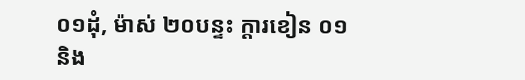០១ដុំ, ម៉ាស់ ២០បន្ទះ ក្តារខៀន ០១ និង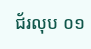ជ័រលុប ០១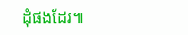ដុំផងដែរ៕